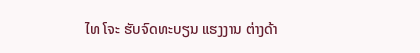ໄທ ໂຈະ ຮັບຈົດທະບຽນ ແຮງງານ ຕ່າງດ້າ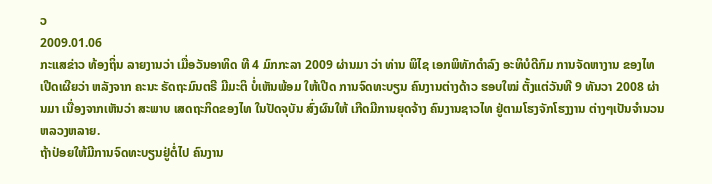ວ
2009.01.06
ກະແສຂ່າວ ທ້ອງຖິ່ນ ລາຍງານວ່າ ເມື່ອວັນອາທິດ ທີ 4 ມົກກະລາ 2009 ຜ່ານມາ ວ່າ ທ່ານ ພິໄຊ ເອກພິທັກດຳລົງ ອະທິບໍດີກົມ ການຈັດຫາງານ ຂອງໄທ ເປີດເຜີຍວ່າ ຫລັງຈາກ ຄະນະ ຣັດຖະມົນຕຣີ ມີມະຕິ ບໍ່ເຫັນພ້ອມ ໃຫ້ເປີດ ການຈົດທະບຽນ ຄົນງານຕ່າງດ້າວ ຮອບໃໝ່ ຕັ້ງແຕ່ວັນທີ 9 ທັນວາ 2008 ຜ່ານມາ ເນື່ອງຈາກເຫັນວ່າ ສະພາບ ເສດຖະກິດຂອງໄທ ໃນປັດຈຸບັນ ສົ່ງຜົນໃຫ້ ເກີດມີການຍຸດຈ້າງ ຄົນງານຊາວໄທ ຢູ່ຕາມໂຮງຈັກໂຮງງານ ຕ່າງໆເປັນຈຳນວນ ຫລວງຫລາຍ.
ຖ້າປ່ອຍໃຫ້ມີການຈົດທະບຽນຢູ່ຕໍ່ໄປ ຄົນງານ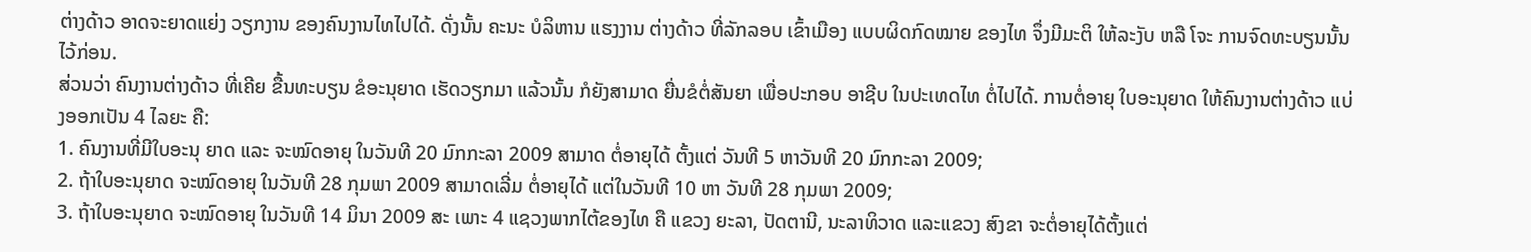ຕ່າງດ້າວ ອາດຈະຍາດແຍ່ງ ວຽກງານ ຂອງຄົນງານໄທໄປໄດ້. ດັ່ງນັ້ນ ຄະນະ ບໍລິຫານ ແຮງງານ ຕ່າງດ້າວ ທີ່ລັກລອບ ເຂົ້າເມືອງ ແບບຜິດກົດໝາຍ ຂອງໄທ ຈຶ່ງມີມະຕິ ໃຫ້ລະງັບ ຫລື ໂຈະ ການຈົດທະບຽນນັ້ນ ໄວ້ກ່ອນ.
ສ່ວນວ່າ ຄົນງານຕ່າງດ້າວ ທີ່ເຄີຍ ຂື້ນທະບຽນ ຂໍອະນຸຍາດ ເຮັດວຽກມາ ແລ້ວນັ້ນ ກໍຍັງສາມາດ ຍື່ນຂໍຕໍ່ສັນຍາ ເພື່ອປະກອບ ອາຊີບ ໃນປະເທດໄທ ຕໍ່ໄປໄດ້. ການຕໍ່ອາຍຸ ໃບອະນຸຍາດ ໃຫ້ຄົນງານຕ່າງດ້າວ ແບ່ງອອກເປັນ 4 ໄລຍະ ຄື:
1. ຄົນງານທີ່ມີໃບອະນຸ ຍາດ ແລະ ຈະໝົດອາຍຸ ໃນວັນທີ 20 ມົກກະລາ 2009 ສາມາດ ຕໍ່ອາຍຸໄດ້ ຕັ້ງແຕ່ ວັນທີ 5 ຫາວັນທີ 20 ມົກກະລາ 2009;
2. ຖ້າໃບອະນຸຍາດ ຈະໝົດອາຍຸ ໃນວັນທີ 28 ກຸມພາ 2009 ສາມາດເລີ່ມ ຕໍ່ອາຍຸໄດ້ ແຕ່ໃນວັນທີ 10 ຫາ ວັນທີ 28 ກຸມພາ 2009;
3. ຖ້າໃບອະນຸຍາດ ຈະໝົດອາຍຸ ໃນວັນທີ 14 ມິນາ 2009 ສະ ເພາະ 4 ແຊວງພາກໄຕ້ຂອງໄທ ຄື ແຂວງ ຍະລາ, ປັດຕານີ, ນະລາທິວາດ ແລະແຂວງ ສົງຂາ ຈະຕໍ່ອາຍຸໄດ້ຕັ້ງແຕ່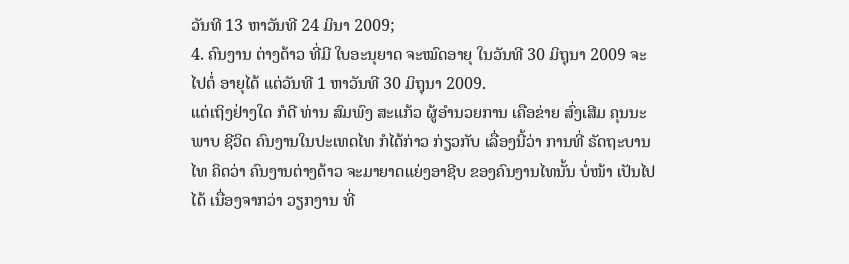ວັນທີ 13 ຫາວັນທີ 24 ມິນາ 2009;
4. ຄົນງານ ຕ່າງດ້າວ ທີ່ມີ ໃບອະນຸຍາດ ຈະໝົດອາຍຸ ໃນວັນທີ 30 ມິຖຸນາ 2009 ຈະໄປຕໍ່ ອາຍຸໄດ້ ແຕ່ວັນທີ 1 ຫາວັນທີ 30 ມິຖຸນາ 2009.
ແຕ່ເຖິງຢ່າງໃດ ກໍດີ ທ່ານ ສົມພົງ ສະແກ້ວ ຜູ້ອຳນວຍການ ເຄືອຂ່າຍ ສົ່ງເສີມ ຄຸນນະພາບ ຊີວິດ ຄົນງານໃນປະເທດໄທ ກໍໄດ້ກ່າວ ກ່ຽວກັບ ເລື່ອງນີ້ວ່າ ການທີ່ ຣັດຖະບານໄທ ຄິດວ່າ ຄົນງານຕ່າງດ້າວ ຈະມາຍາດແຍ່ງອາຊີບ ຂອງຄົນງານໄທນັ້ນ ບໍ່ໜ້າ ເປັນໄປໄດ້ ເນື່ອງຈາກວ່າ ວຽກງານ ທີ່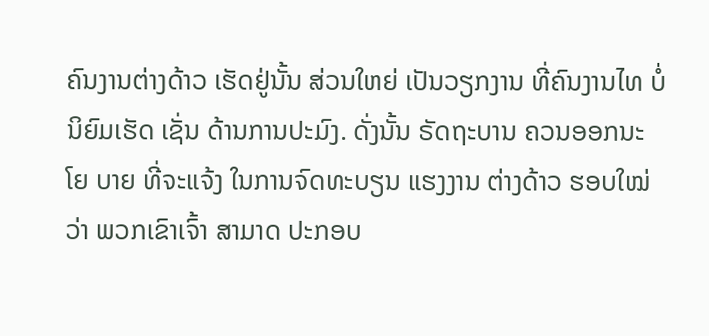ຄົນງານຕ່າງດ້າວ ເຮັດຢູ່ນັ້ນ ສ່ວນໃຫຍ່ ເປັນວຽກງານ ທີ່ຄົນງານໄທ ບໍ່ນິຍົມເຮັດ ເຊັ່ນ ດ້ານການປະມົງ. ດັ່ງນັ້ນ ຣັດຖະບານ ຄວນອອກນະໂຍ ບາຍ ທີ່ຈະແຈ້ງ ໃນການຈົດທະບຽນ ແຮງງານ ຕ່າງດ້າວ ຮອບໃໝ່ ວ່າ ພວກເຂົາເຈົ້າ ສາມາດ ປະກອບ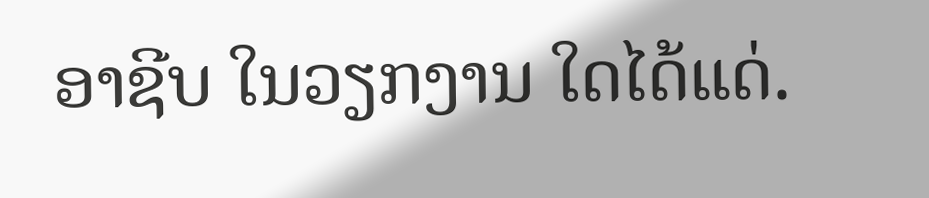ອາຊີບ ໃນວຽກງານ ໃດໄດ້ແດ່.